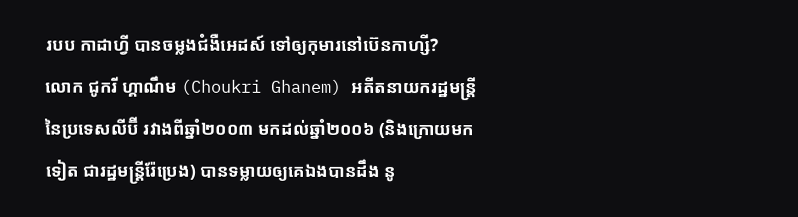របប កាដាហ្វី បានចម្លងជំងឺអេដស៍ ទៅឲ្យកុមារនៅប៊េនកាហ្សី?
លោក ជូករី ហ្គាណឹម (Choukri Ghanem) អតីតនាយករដ្ឋមន្ត្រី នៃប្រទេសលីប៊ី រវាងពីឆ្នាំ២០០៣ មកដល់ឆ្នាំ២០០៦ (និងក្រោយមកទៀត ជារដ្ឋមន្ត្រីរ៉ែប្រេង) បានទម្លាយឲ្យគេឯងបានដឹង នូ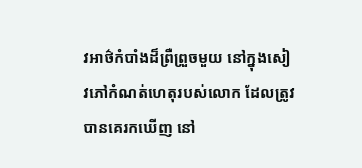វអាថ៌កំបាំងដ៏ព្រឺព្រួចមួយ នៅក្នុងសៀវភៅកំណត់ហេតុរបស់លោក ដែលត្រូវបានគេរកឃើញ នៅ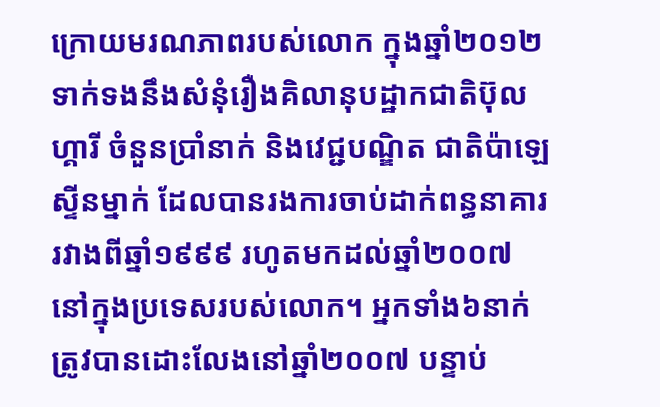ក្រោយមរណភាពរបស់លោក ក្នុងឆ្នាំ២០១២ ទាក់ទងនឹងសំនុំរឿងគិលានុបដ្ឋាកជាតិប៊ុលហ្គារី ចំនួនប្រាំនាក់ និងវេជ្ជបណ្ឌិត ជាតិប៉ាឡេស្ទីនម្នាក់ ដែលបានរងការចាប់ដាក់ពន្ធនាគារ រវាងពីឆ្នាំ១៩៩៩ រហូតមកដល់ឆ្នាំ២០០៧ នៅក្នុងប្រទេសរបស់លោក។ អ្នកទាំង៦នាក់ ត្រូវបានដោះលែងនៅឆ្នាំ២០០៧ បន្ទាប់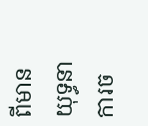ពីមានយុទ្ធនាការច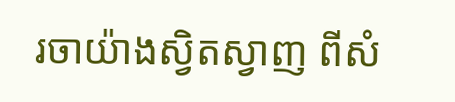រចាយ៉ាងស្វិតស្វាញ ពីសំ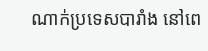ណាក់ប្រទេសបារាំង នៅពេ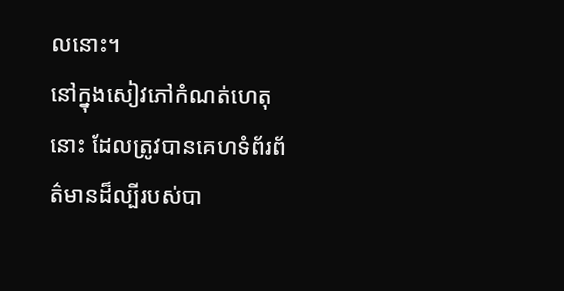លនោះ។
នៅក្នុងសៀវភៅកំណត់ហេតុនោះ ដែលត្រូវបានគេហទំព័រព័ត៌មានដ៏ល្បីរបស់បា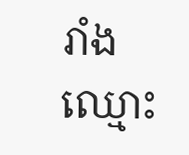រាំង ឈ្មោះ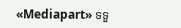«Mediapart» ទទួ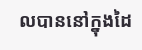លបាននៅក្នុងដៃ